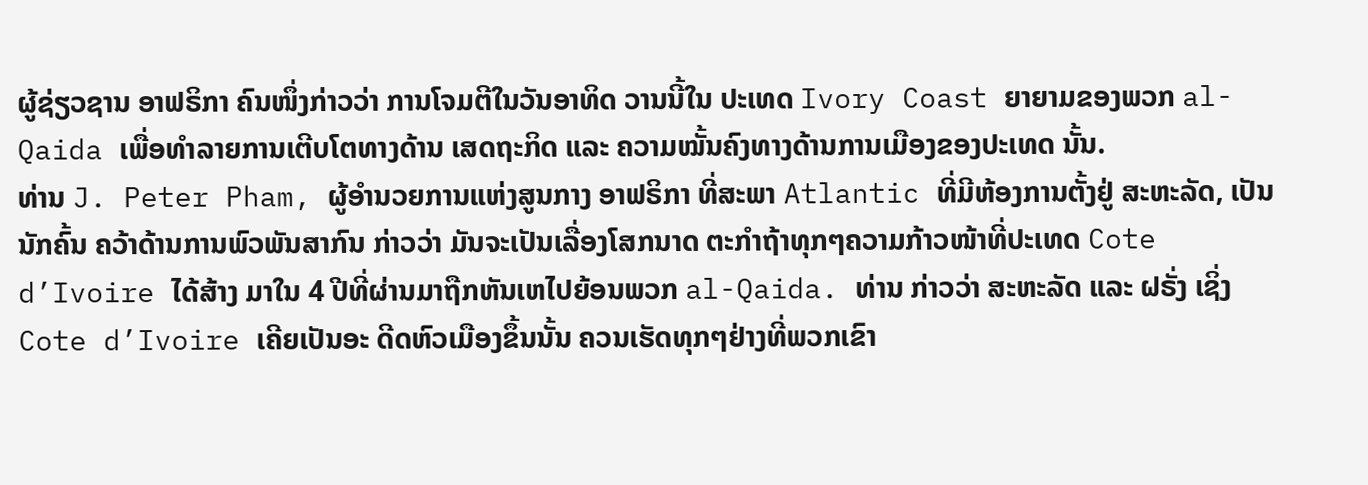ຜູ້ຊ່ຽວຊານ ອາຟຣິກາ ຄົນໜຶ່ງກ່າວວ່າ ການໂຈມຕີໃນວັນອາທິດ ວານນີ້ໃນ ປະເທດ Ivory Coast ຍາຍາມຂອງພວກ al-Qaida ເພື່ອທຳລາຍການເຕີບໂຕທາງດ້ານ ເສດຖະກິດ ແລະ ຄວາມໝັ້ນຄົງທາງດ້ານການເມືອງຂອງປະເທດ ນັ້ນ.
ທ່ານ J. Peter Pham, ຜູ້ອຳນວຍການແຫ່ງສູນກາງ ອາຟຣິກາ ທີ່ສະພາ Atlantic ທີ່ມີຫ້ອງການຕັ້ງຢູ່ ສະຫະລັດ, ເປັນນັກຄົ້ນ ຄວ້າດ້ານການພົວພັນສາກົນ ກ່າວວ່າ ມັນຈະເປັນເລື່ອງໂສກນາດ ຕະກຳຖ້າທຸກໆຄວາມກ້າວໜ້າທີ່ປະເທດ Cote d’Ivoire ໄດ້ສ້າງ ມາໃນ 4 ປີທີ່ຜ່ານມາຖືກຫັນເຫໄປຍ້ອນພວກ al-Qaida. ທ່ານ ກ່າວວ່າ ສະຫະລັດ ແລະ ຝຣັ່ງ ເຊິ່ງ Cote d’Ivoire ເຄີຍເປັນອະ ດີດຫົວເມືອງຂຶ້ນນັ້ນ ຄວນເຮັດທຸກໆຢ່າງທີ່ພວກເຂົາ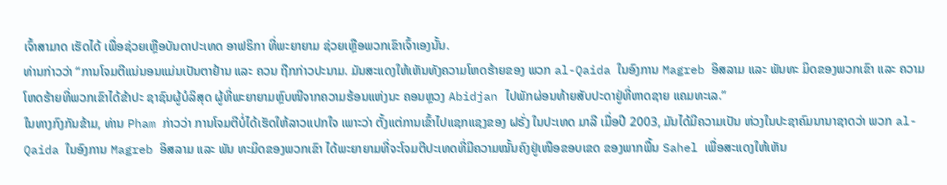ເຈົ້າສາມາດ ເຮັດໄດ້ ເພື່ອຊ່ວຍເຫຼືອບັນດາປະເທດ ອາຟຣິກາ ທີ່ພະຍາຍາມ ຊ່ວຍເຫຼືອພວກເຂົາເຈົ້າເອງນັ້ນ.
ທ່ານກ່າວວ່າ “ການໂຈມຕີແນ່ນອນແມ່ນເປັນຕາຢ້ານ ແລະ ຄວນ ຖືກກ່າວປະນາມ. ມັນສະແດງໃຫ້ເຫັນທັງຄວາມໂຫດຮ້າຍຂອງ ພວກ al-Qaida ໃນອົງການ Magreb ອິສລາມ ແລະ ພັນທະ ມິດຂອງພວກເຂົາ ແລະ ຄວາມໂຫດຮ້າຍທີ່ພວກເຂົາໄດ້ຂ້າປະ ຊາຊົນຜູ້ບໍລິສຸດ ຜູ້ທີ່ພະຍາຍາມຫຼົບໜີຈາກຄວາມຮ້ອນແຫ່ງນະ ຄອນຫຼວງ Abidjan ໄປພັກຜ່ອນທ້າຍສັບປະດາຢູ່ທີ່ຫາດຊາຍ ແຄມທະເລ.”
ໃນທາງກົງກັນຂ້າມ, ທ່ານ Pham ກ່າວວ່າ ການໂຈມຕີບໍ່ໄດ້ເຮັດໃຫ້ລາວແປກໃຈ ເພາະວ່າ ຕັ້ງແຕ່ການເຂົ້າໄປແຊກແຊງຂອງ ຝຣັ່ງ ໃນປະເທດ ມາລີ ເມື່ອປີ 2003, ມັນໄດ້ມີຄວາມເປັນ ຫ່ວງໃນປະຊາຄົມນານາຊາດວ່າ ພວກ al-Qaida ໃນອົງການ Magreb ອິສລາມ ແລະ ພັນ ທະມິດຂອງພວກເຂົາ ໄດ້ພະຍາຍາມທີ່ຈະໂຈມຕີປະເທດທີ່ມີຄວາມໝັ້ນຄົງຢູ່ເໜືອຂອບເຂດ ຂອງພາກພື້ນ Sahel ເພື່ອສະແດງໃຫ້ເຫັນ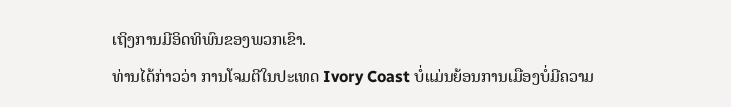ເຖິງການມີອິດທິພົນຂອງພວກເຂົາ.
ທ່ານໄດ້ກ່າວວ່າ ການໂຈມຕີໃນປະເທດ Ivory Coast ບໍ່ແມ່ນຍ້ອນການເມືອງບໍ່ມີຄວາມ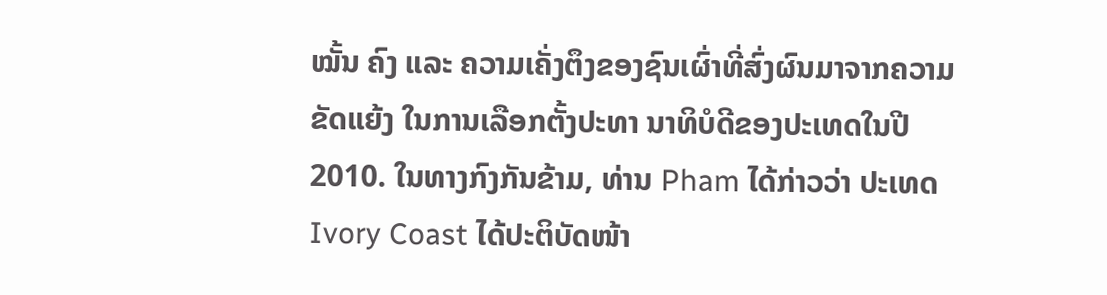ໝັ້ນ ຄົງ ແລະ ຄວາມເຄັ່ງຕຶງຂອງຊົນເຜົ່າທີ່ສົ່ງຜົນມາຈາກຄວາມຂັດແຍ້ງ ໃນການເລືອກຕັ້ງປະທາ ນາທິບໍດີຂອງປະເທດໃນປີ 2010. ໃນທາງກົງກັນຂ້າມ, ທ່ານ Pham ໄດ້ກ່າວວ່າ ປະເທດ Ivory Coast ໄດ້ປະຕິບັດໜ້າ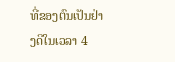ທີ່ຂອງຕົນເປັນຢ່າງດີໃນເວລາ 4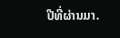ປີທີ່ຜ່ານມາ.